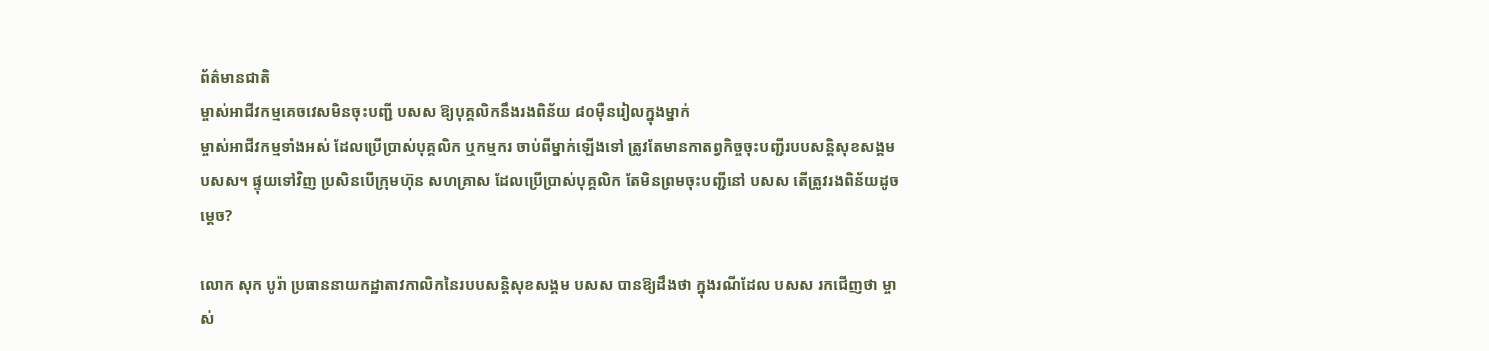ព័ត៌មានជាតិ
ម្ចាស់អាជីវកម្មគេចវេសមិនចុះបញ្ជី បសស ឱ្យបុគ្គលិកនឹងរងពិន័យ ៨០ម៉ឺនរៀលក្នុងម្នាក់
ម្ចាស់អាជីវកម្មទាំងអស់ ដែលប្រើប្រាស់បុគ្គលិក ឬកម្មករ ចាប់ពីម្នាក់ឡើងទៅ ត្រូវតែមានកាតព្វកិច្ចចុះបញ្ជីរបបសន្តិសុខសង្គម បសស។ ផ្ទុយទៅវិញ ប្រសិនបើក្រុមហ៊ុន សហគ្រាស ដែលប្រើប្រាស់បុគ្គលិក តែមិនព្រមចុះបញ្ជីនៅ បសស តើត្រូវរងពិន័យដូចម្តេច?

លោក សុក បូរ៉ា ប្រធាននាយកដ្ឋាតាវកាលិកនៃរបបសន្តិសុខសង្គម បសស បានឱ្យដឹងថា ក្នុងរណីដែល បសស រកជើញថា ម្ចាស់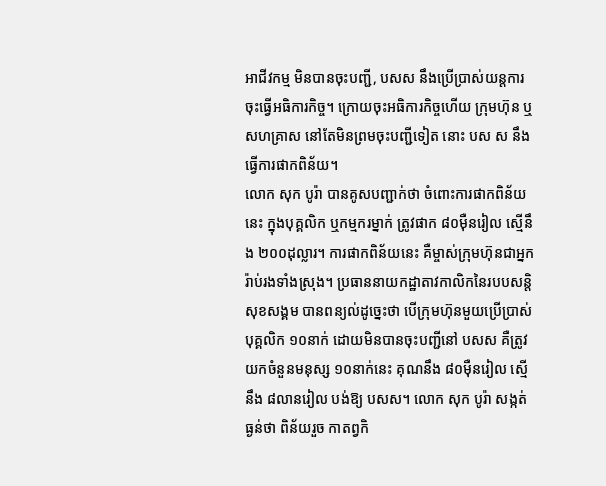អាជីវកម្ម មិនបានចុះបញ្ជី, បសស នឹងប្រើប្រាស់យន្តការចុះធ្វើអធិការកិច្ច។ ក្រោយចុះអធិការកិច្ចហើយ ក្រុមហ៊ុន ឬសហគ្រាស នៅតែមិនព្រមចុះបញ្ជីទៀត នោះ បស ស នឹងធ្វើការផាកពិន័យ។
លោក សុក បូរ៉ា បានគូសបញ្ជាក់ថា ចំពោះការផាកពិន័យនេះ ក្នុងបុគ្គលិក ឬកម្មករម្នាក់ ត្រូវផាក ៨០ម៉ឺនរៀល ស្មើនឹង ២០០ដុល្លារ។ ការផាកពិន័យនេះ គឺម្ចាស់ក្រុមហ៊ុនជាអ្នករ៉ាប់រងទាំងស្រុង។ ប្រធាននាយកដ្ឋាតាវកាលិកនៃរបបសន្តិសុខសង្គម បានពន្យល់ដូច្នេះថា បើក្រុមហ៊ុនមួយប្រើប្រាស់បុគ្គលិក ១០នាក់ ដោយមិនបានចុះបញ្ជីនៅ បសស គឺត្រូវយកចំនួនមនុស្ស ១០នាក់នេះ គុណនឹង ៨០ម៉ឺនរៀល ស្មើនឹង ៨លានរៀល បង់ឱ្យ បសស។ លោក សុក បូរ៉ា សង្កត់ធ្ងន់ថា ពិន័យរួច កាតព្វកិ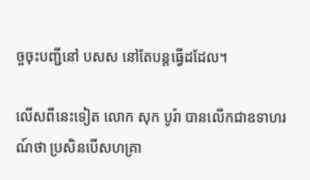ច្ចចុះបញ្ជីនៅ បសស នៅតែបន្តធ្វើដដែល។

លើសពីនេះទៀត លោក សុក បូរ៉ា បានលើកជាឧទាហរណ៍ថា ប្រសិនបើសហគ្រា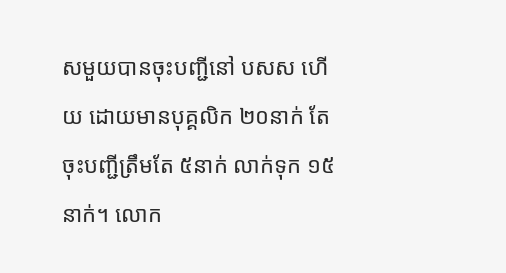សមួយបានចុះបញ្ជីនៅ បសស ហើយ ដោយមានបុគ្គលិក ២០នាក់ តែចុះបញ្ជីត្រឹមតែ ៥នាក់ លាក់ទុក ១៥នាក់។ លោក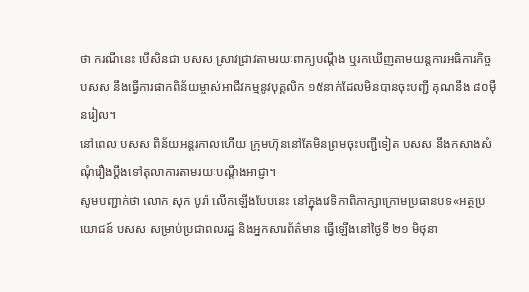ថា ករណីនេះ បើសិនជា បសស ស្រាវជ្រាវតាមរយៈពាក្យបណ្តឹង ឬរកឃើញតាមយន្តការអធិការកិច្ច បសស នឹងធ្វើការផាកពិន័យម្ចាស់អាជីវកម្មនូវបុគ្គលិក ១៥នាក់ដែលមិនបានចុះបញ្ជី គុណនឹង ៨០ម៉ឺនរៀល។
នៅពេល បសស ពិន័យអន្តរកាលហើយ ក្រុមហ៊ុននៅតែមិនព្រមចុះបញ្ជីទៀត បសស នឹងកសាងសំណុំរឿងប្តឹងទៅតុលាការតាមរយៈបណ្តឹងអាជ្ញា។
សូមបញ្ជាក់ថា លោក សុក បូរ៉ា លើកឡើងបែបនេះ នៅក្នុងវេទិកាពិភាក្សាក្រោមប្រធានបទ«អត្ថប្រយោជន៍ បសស សម្រាប់ប្រជាពលរដ្ឋ និងអ្នកសារព័ត៌មាន ធ្វើឡើងនៅថ្ងៃទី ២១ មិថុនា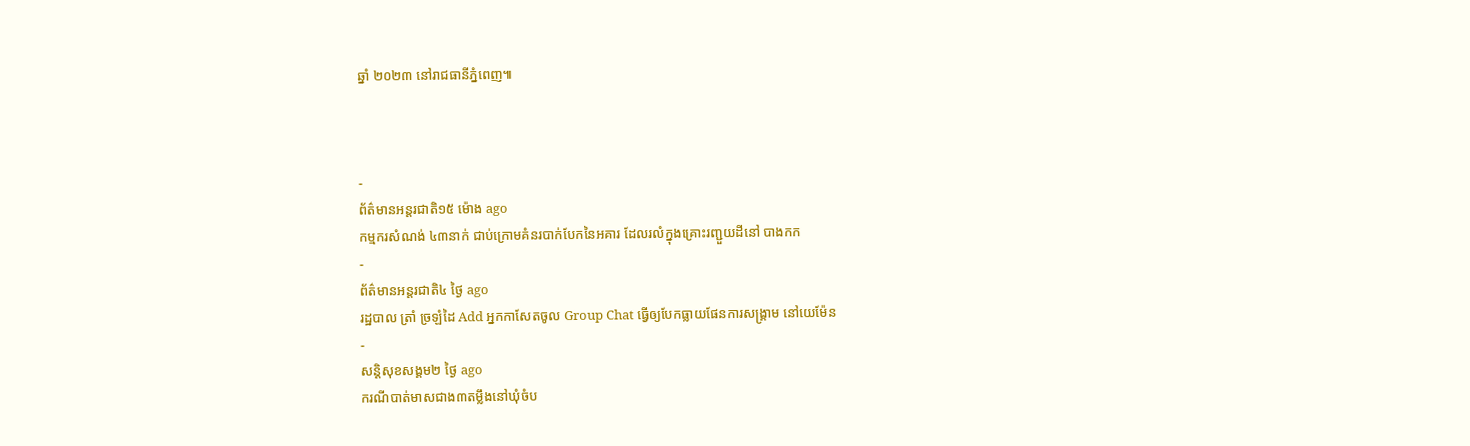ឆ្នាំ ២០២៣ នៅរាជធានីភ្នំពេញ៕



-
ព័ត៌មានអន្ដរជាតិ១៥ ម៉ោង ago
កម្មករសំណង់ ៤៣នាក់ ជាប់ក្រោមគំនរបាក់បែកនៃអគារ ដែលរលំក្នុងគ្រោះរញ្ជួយដីនៅ បាងកក
-
ព័ត៌មានអន្ដរជាតិ៤ ថ្ងៃ ago
រដ្ឋបាល ត្រាំ ច្រឡំដៃ Add អ្នកកាសែតចូល Group Chat ធ្វើឲ្យបែកធ្លាយផែនការសង្គ្រាម នៅយេម៉ែន
-
សន្តិសុខសង្គម២ ថ្ងៃ ago
ករណីបាត់មាសជាង៣តម្លឹងនៅឃុំចំប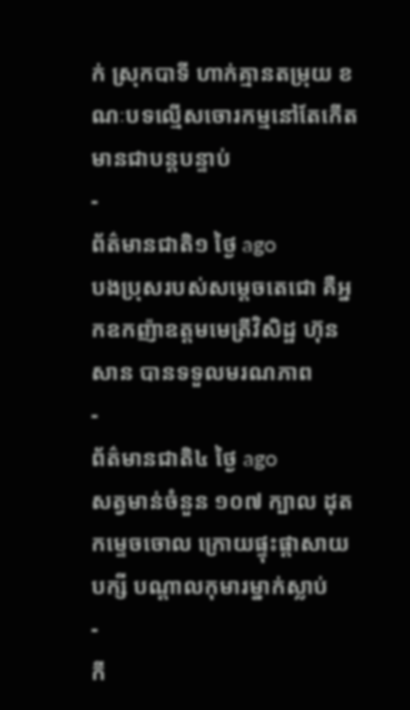ក់ ស្រុកបាទី ហាក់គ្មានតម្រុយ ខណៈបទល្មើសចោរកម្មនៅតែកើតមានជាបន្តបន្ទាប់
-
ព័ត៌មានជាតិ១ ថ្ងៃ ago
បងប្រុសរបស់សម្ដេចតេជោ គឺអ្នកឧកញ៉ាឧត្តមមេត្រីវិសិដ្ឋ ហ៊ុន សាន បានទទួលមរណភាព
-
ព័ត៌មានជាតិ៤ ថ្ងៃ ago
សត្វមាន់ចំនួន ១០៧ ក្បាល ដុតកម្ទេចចោល ក្រោយផ្ទុះផ្ដាសាយបក្សី បណ្តាលកុមារម្នាក់ស្លាប់
-
កី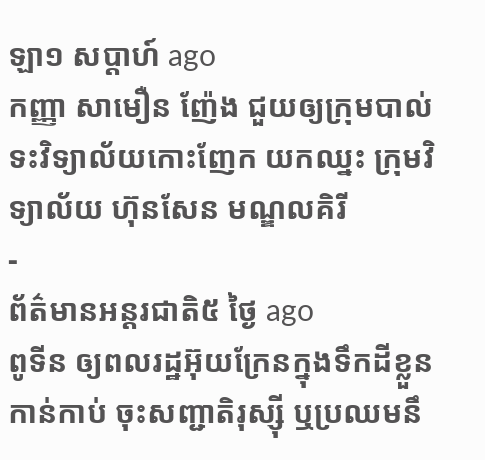ឡា១ សប្តាហ៍ ago
កញ្ញា សាមឿន ញ៉ែង ជួយឲ្យក្រុមបាល់ទះវិទ្យាល័យកោះញែក យកឈ្នះ ក្រុមវិទ្យាល័យ ហ៊ុនសែន មណ្ឌលគិរី
-
ព័ត៌មានអន្ដរជាតិ៥ ថ្ងៃ ago
ពូទីន ឲ្យពលរដ្ឋអ៊ុយក្រែនក្នុងទឹកដីខ្លួនកាន់កាប់ ចុះសញ្ជាតិរុស្ស៊ី ឬប្រឈមនឹ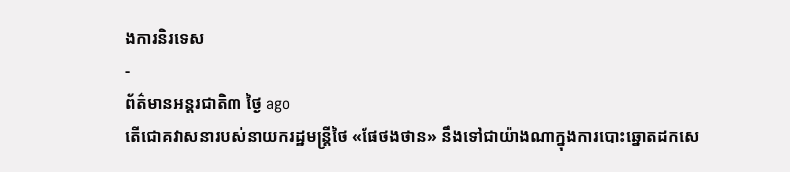ងការនិរទេស
-
ព័ត៌មានអន្ដរជាតិ៣ ថ្ងៃ ago
តើជោគវាសនារបស់នាយករដ្ឋមន្ត្រីថៃ «ផែថងថាន» នឹងទៅជាយ៉ាងណាក្នុងការបោះឆ្នោតដកសេ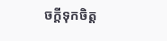ចក្តីទុកចិត្ត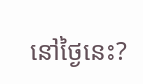នៅថ្ងៃនេះ?